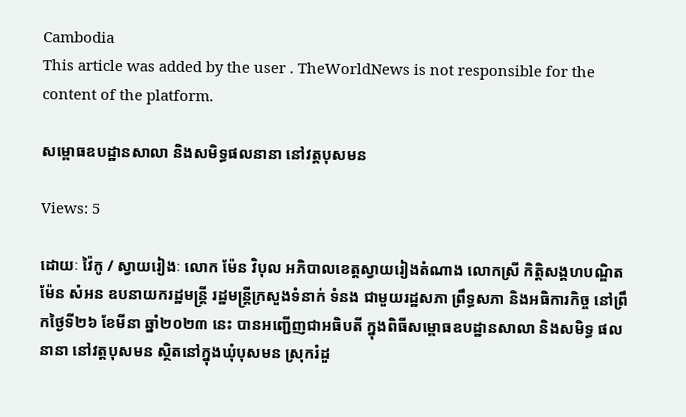Cambodia
This article was added by the user . TheWorldNews is not responsible for the content of the platform.

សម្ពោធឧបដ្ឋានសាលា និងសមិទ្ធផលនានា នៅវត្តបុសមន

Views: 5

ដោយៈ វ៉ៃកូ / ស្វាយរៀងៈ លោក ម៉ែន វិបុល អភិបាលខេត្តស្វាយរៀងតំណាង លោកស្រី កិត្តិសង្គហបណ្ឌិត ម៉ែន សំអន ឧបនាយករដ្ឋមន្រ្តី រដ្ឋមន្ត្រីក្រសួងទំនាក់ ទំនង ជាមួយរដ្ឋសភា ព្រឹទ្ធសភា និងអធិការកិច្ច នៅព្រឹកថ្ងៃទី២៦ ខែមីនា ឆ្នាំ២០២៣ នេះ បានអញ្ជើញជាអធិបតី ក្នុងពិធីសម្ពោធឧបដ្ឋានសាលា និងសមិទ្ធ ផលនានា នៅវត្តបុសមន ស្ថិតនៅក្នុងឃុំបុសមន ស្រុករំដួ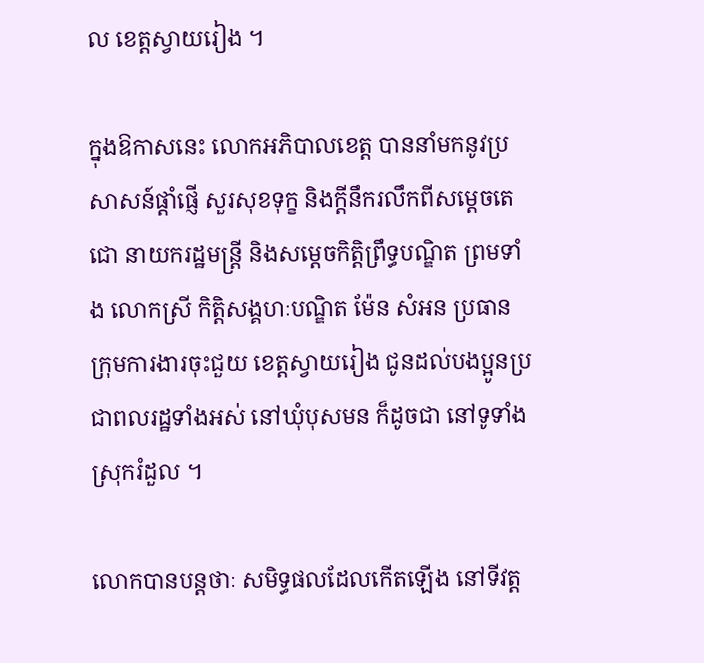ល ខេត្តស្វាយរៀង ។

ក្នុងឱកាសនេះ លោកអភិបាលខេត្ត បាននាំមកនូវប្រសាសន៍ផ្ដាំផ្ញើ សួរសុខទុក្ខ និងក្ដីនឹករលឹកពីសម្ដេចតេជោ នាយករដ្ឋមន្ត្រី និងសម្ដេចកិត្តិព្រឹទ្ធបណ្ឌិត ព្រមទាំង លោកស្រី កិត្តិសង្គហៈបណ្ឌិត ម៉ែន សំអន ប្រធានក្រុមការងារចុះជួយ ខេត្តស្វាយរៀង ជូនដល់បងប្អូនប្រជាពលរដ្ឋទាំងអស់ នៅឃុំបុសមន ក៏ដូចជា នៅទូទាំងស្រុករំដួល ។

លោកបានបន្តថាៈ សមិទ្ធផលដែលកើតឡើង នៅទីវត្ត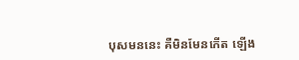បុសមននេះ គឺមិនមែនកើត ឡើង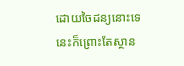ដោយចៃដន្យនោះទេ នេះក៏ព្រោះតែស្ថាន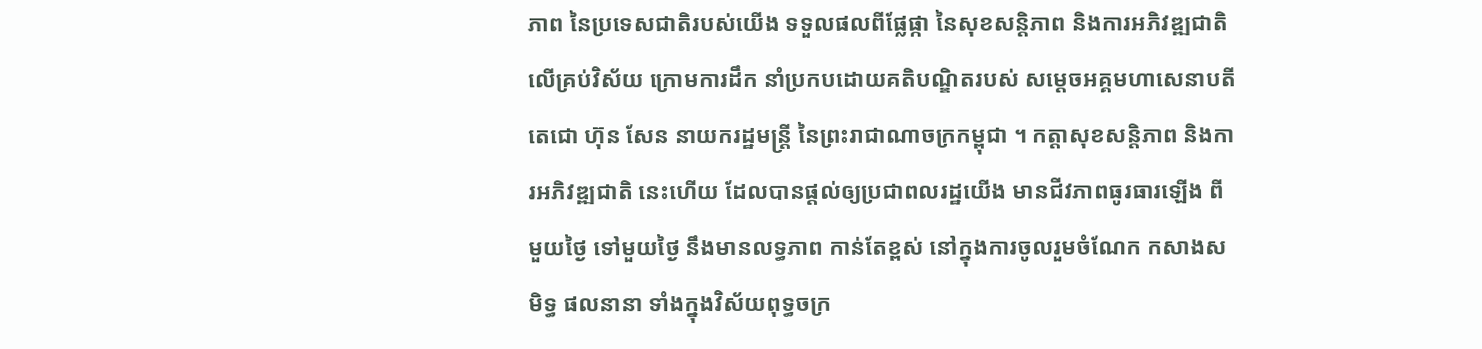ភាព នៃប្រទេសជាតិរបស់យើង ទទួលផលពីផ្លែផ្កា នៃសុខសន្តិភាព និងការអភិវឌ្ឍជាតិ លើគ្រប់វិស័យ ក្រោមការដឹក នាំប្រកបដោយគតិបណ្ឌិតរបស់ សម្ដេចអគ្គមហាសេនាបតីតេជោ ហ៊ុន សែន នាយករដ្ឋមន្ត្រី នៃព្រះរាជាណាចក្រកម្ពុជា ។ កត្តាសុខសន្តិភាព និងការអភិវឌ្ឍជាតិ នេះហើយ ដែលបានផ្ដល់ឲ្យប្រជាពលរដ្ឋយើង មានជីវភាពធូរធារឡើង ពីមួយថ្ងៃ ទៅមួយថ្ងៃ នឹងមានលទ្ធភាព កាន់តែខ្ពស់ នៅក្នុងការចូលរួមចំណែក កសាងសមិទ្ធ ផលនានា ទាំងក្នុងវិស័យពុទ្ធចក្រ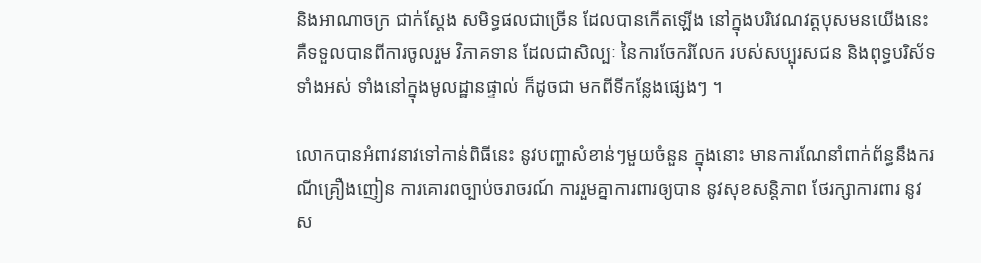និងអាណាចក្រ ជាក់ស្ដែង សមិទ្ធផលជាច្រើន ដែលបានកើតឡើង នៅក្នុងបរិវេណវត្តបុសមនយើងនេះ គឺទទួលបានពីការចូលរួម វិភាគទាន ដែលជាសិល្បៈ នៃការចែករំលែក របស់សប្បុរសជន និងពុទ្ធបរិស័ទ ទាំងអស់ ទាំងនៅក្នុងមូលដ្ឋានផ្ទាល់ ក៏ដូចជា មកពីទីកន្លែងផ្សេងៗ ។

លោកបានអំពាវនាវទៅកាន់ពិធីនេះ នូវបញ្ហាសំខាន់ៗមួយចំនួន ក្នុងនោះ មានការណែនាំពាក់ព័ន្ធនឹងករណីគ្រឿងញៀន ការគោរពច្បាប់ចរាចរណ៍ ការរួមគ្នាការពារឲ្យបាន នូវសុខសន្តិភាព ថែរក្សាការពារ នូវស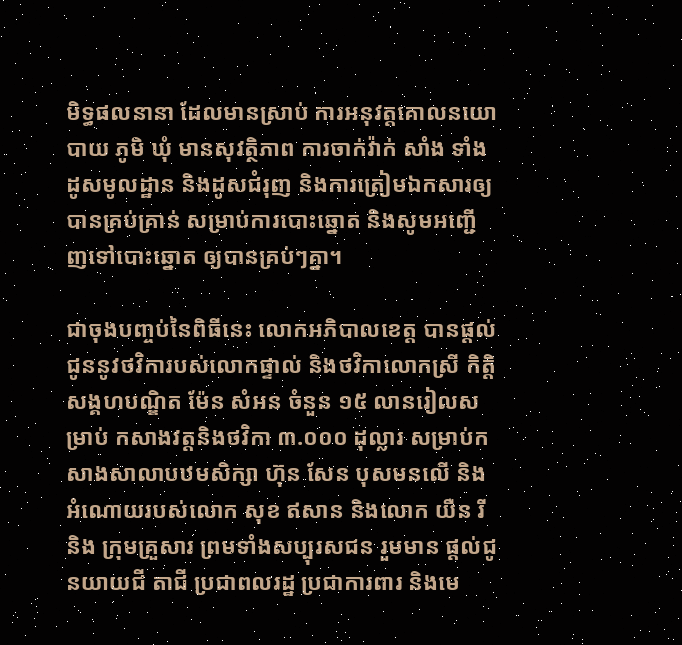មិទ្ធផលនានា ដែលមានស្រាប់ ការអនុវត្តគោលនយោបាយ ភូមិ ឃុំ មានសុវត្ថិភាព ការចាក់វ៉ាក់ សាំង ទាំងដូសមូលដ្ឋាន និងដូសជំរុញ និងការត្រៀមឯកសារឲ្យបានគ្រប់គ្រាន់ សម្រាប់ការបោះឆ្នោត និងសូមអញ្ជើញទៅបោះឆ្នោត ឲ្យបានគ្រប់ៗគ្នា។

ជាចុងបញ្ចប់នៃពិធីនេះ លោកអភិបាលខេត្ត បានផ្តល់ជូននូវថវិការបស់លោកផ្ទាល់ និងថវិកាលោកស្រី កិត្តិសង្គហបណ្ឌិត ម៉ែន សំអន ចំនួន ១៥ លានរៀលសម្រាប់ កសាងវត្តនិងថវិកា ៣.០០០ ដុល្លារ សម្រាប់កសាងសាលាបឋមសិក្សា ហ៊ុន សែន បុសមនលេី និងអំណោយរបស់លោក សុខ ឥសាន និងលោក យឺន រី និង ក្រុមគ្រួសារ ព្រមទាំងសប្បុរសជន រួមមាន ផ្ដល់ជូនយាយជី តាជី ប្រជាពលរដ្ឋ ប្រជាការពារ និងមេ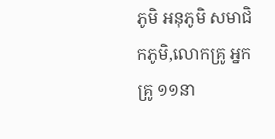ភូមិ អនុភូមិ សមាជិកភូមិ,លោកគ្រូ អ្នកគ្រូ ១១នា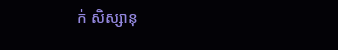ក់ សិស្សានុ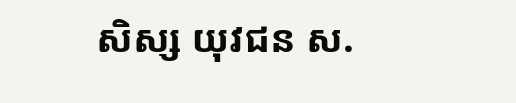សិស្ស យុវជន ស.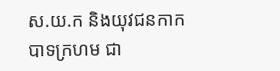ស.យ.ក និងយុវជនកាកបាទក្រហម ជា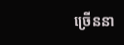ច្រើននា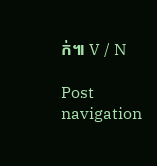ក់៕ V / N

Post navigation